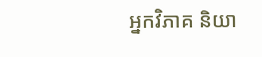អ្នកវិភាគ និយា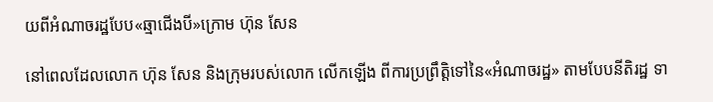យពីអំណាចរដ្ឋបែប«ឆ្មាជើងបី»ក្រោម ហ៊ុន សែន

នៅពេលដែលលោក ហ៊ុន សែន និងក្រុមរបស់លោក លើកឡើង ពីការប្រព្រឹត្តិទៅនៃ«អំណាចរដ្ឋ» តាមបែបនីតិរដ្ឋ ទា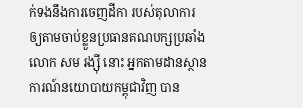ក់ទងនឹងការចេញដីកា របស់តុលាការ ឲ្យតាមចាប់ខ្លួនប្រធានគណបក្សប្រឆាំង លោក សម រង្ស៊ី នោះ អ្នកតាមដានស្ថានការណ៍នយោបាយកម្ពុជាវិញ បាន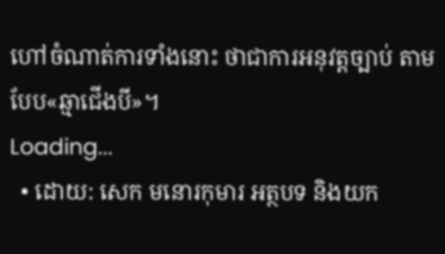ហៅចំណាត់ការទាំងនោះ ថាជាការអនុវត្តច្បាប់ តាមបែប«ឆ្មាជើងបី»។
Loading...
  • ដោយ: សេក មនោរកុមារ អត្ថបទ និងយក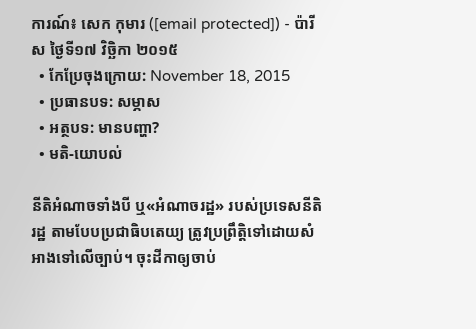ការណ៍៖ សេក កុមារ ([email protected]) - ប៉ារីស ថ្ងៃទី១៧ វិច្ឆិកា ២០១៥
  • កែប្រែចុងក្រោយ: November 18, 2015
  • ប្រធានបទ: សម្ភាស
  • អត្ថបទ: មានបញ្ហា?
  • មតិ-យោបល់

នីតិអំណាចទាំងបី ឬ«អំណាចរដ្ឋ» របស់ប្រទេសនីតិរដ្ឋ តាមបែបប្រជាធិបតេយ្យ ត្រូវប្រព្រឹត្តិទៅដោយសំអាងទៅលើច្បាប់។ ចុះដីកាឲ្យចាប់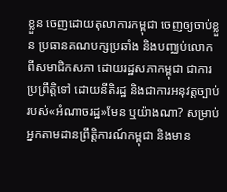ខ្លួន ចេញដោយតុលាការកម្ពុជា ចេញឲ្យចាប់ខ្លួន ប្រធានគណបក្សប្រឆាំង និងបញ្ឈប់លោក ពីសមាជិកសភា ដោយរដ្ឋសភាកម្ពុជា ជាការប្រព្រឹត្តិទៅ ដោយនីតិរដ្ឋ និងជាការអនុវត្តច្បាប់ របស់«អំណាចរដ្ឋ»មែន ឬយ៉ាងណា? សម្រាប់អ្នកតាមដានព្រឹត្តិការណ៍កម្ពុជា និងមាន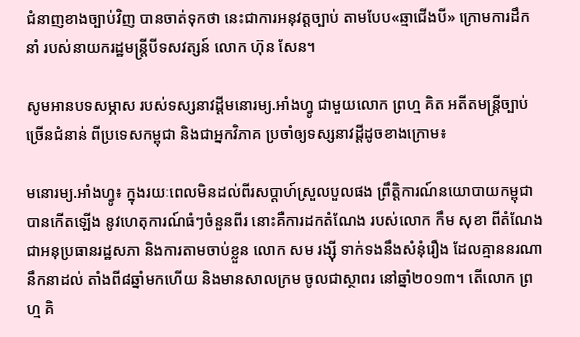ជំនាញខាងច្បាប់វិញ បានចាត់ទុកថា នេះជាការអនុវត្តច្បាប់ តាមបែប«ឆ្មាជើងបី» ក្រោមការដឹកនាំ របស់នាយករដ្ឋមន្ត្រីបីទសវត្សន៍ លោក ហ៊ុន សែន។

សូមអានបទសម្ភាស របស់ទស្សនាវដ្ដីមនោរម្យ.អាំងហ្វូ ជាមួយលោក ព្រហ្ម គិត អតីតមន្ត្រីច្បាប់ច្រើនជំនាន់ ពីប្រទេសកម្ពុជា និងជាអ្នកវិភាគ ប្រចាំឲ្យទស្សនាវដ្ដីដូចខាងក្រោម៖

មនោរម្យ.អាំងហ្វូ៖ ក្នុងរយៈពេលមិនដល់ពីរសប្ដាហ៍ស្រួលបួលផង ព្រឹត្តិការណ៍នយោបាយកម្ពុជា បានកើតឡើង នូវហេតុការណ៍ធំៗចំនួនពីរ នោះគឺការដកតំណែង របស់លោក កឹម សុខា ពីតំណែងជាអនុប្រធានរដ្ឋសភា និងការតាមចាប់ខ្លួន លោក សម រង្ស៊ី ទាក់ទងនឹងសំនុំរឿង ដែលគ្មាននរណានឹកនាដល់ តាំងពី៨ឆ្នាំមកហើយ និងមានសាលក្រម ចូលជាស្ថាពរ នៅឆ្នាំ២០១៣។ តើលោក ព្រហ្ម គិ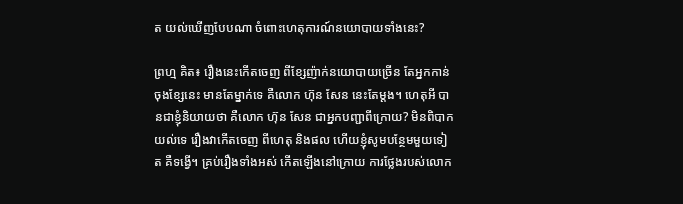ត យល់ឃើញបែបណា ចំពោះហេតុការណ៍នយោបាយទាំងនេះ?

ព្រហ្ម គិត៖ រឿងនេះកើតចេញ ពីខ្សែញ៉ាក់នយោបាយច្រើន តែអ្នកកាន់ចុងខ្សែនេះ មានតែម្នាក់ទេ គឺលោក ហ៊ុន សែន នេះតែម្ដង។ ហេតុអី បានជាខ្ញុំនិយាយថា គឺលោក ហ៊ុន សែន ជាអ្នកបញ្ជាពីក្រោយ? មិនពិបាកយល់ទេ រឿងវាកើតចេញ ពីហេតុ និងផល ហើយខ្ញុំសូមបន្ថែមមួយទៀត គឺទង្វើ។ គ្រប់រឿងទាំងអស់ កើតឡើងនៅក្រោយ ការថ្លែងរបស់លោក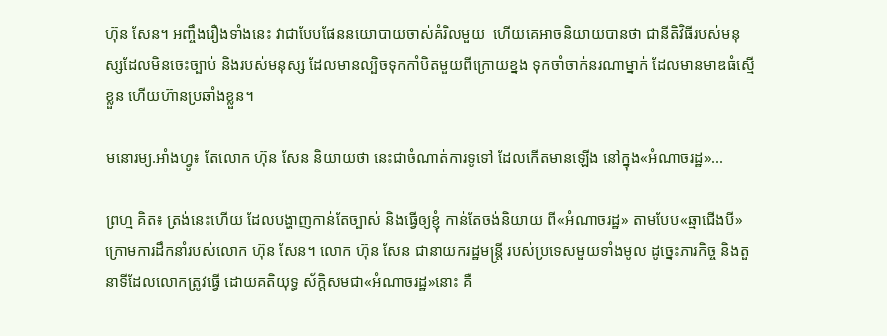ហ៊ុន សែន។ អញ្ចឹងរឿងទាំងនេះ វាជាបែបផែននយោបាយចាស់គំរិលមួយ  ហើយគេអាចនិយាយបានថា ជានីតិវិធីរបស់មនុស្សដែលមិនចេះច្បាប់ និងរបស់មនុស្ស ដែលមានល្បិចទុកកាំបិតមួយពីក្រោយខ្នង ទុកចាំចាក់នរណាម្នាក់ ដែលមានមាឌធំស្មើខ្លួន ហើយហ៊ានប្រឆាំងខ្លួន។

មនោរម្យ.អាំងហ្វូ៖ តែលោក ហ៊ុន សែន និយាយថា នេះជាចំណាត់ការទូទៅ ដែលកើតមានឡើង នៅក្នុង«អំណាចរដ្ឋ»...

ព្រហ្ម គិត៖ ត្រង់នេះហើយ ដែលបង្ហាញកាន់តែច្បាស់ និងធ្វើឲ្យខ្ញុំ កាន់តែចង់និយាយ ពី«អំណាចរដ្ឋ» តាមបែប«ឆ្មាជើងបី» ក្រោមការដឹកនាំរបស់លោក ហ៊ុន សែន។ លោក ហ៊ុន សែន ជានាយករដ្ឋមន្ត្រី របស់ប្រទេសមួយទាំងមូល ដូច្នេះភារកិច្ច និងតួនាទីដែលលោកត្រូវធ្វើ ដោយគតិយុទ្ធ ស័ក្ដិសមជា«អំណាចរដ្ឋ»នោះ គឺ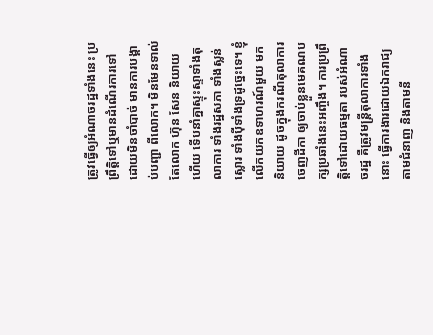ត្រូវធ្វើឲ្យអំណាចរដ្ឋទាំងនេះ ប្រព្រឹត្តិទៅឬមានដំណើរការទៅ ដោយមិនចាំបាច់ មានការបង្គាប់បញ្ជា ពីលោក។ មិនមែនទាល់តែលោក ហ៊ុន សែន និយាយហើយ ទើបនាំគ្នាស្ទុះស្ទាទាំងតុលាការ ទាំងរដ្ឋសភា ទាំងស្លន់ស្លោរ ទាំងប៉ីទាំងទ្រដូច្នេះទេ។ ខ្ញុំលើកយកឧទាហរណ៍មួយ មកនិយាយ ដូចក្នុងករណីតុលាការចេញដីកា ឲ្យចាប់ខ្លួនមេគណបក្សប្រឆាំងនេះអញ្ចឹង។ ការប្រព្រឹត្តិទៅដោយធម្មតា របស់អំណាចរដ្ឋ គឺត្រូវមន្ត្រីតុលាការទាំងនោះ ធ្វើការងារដោយឯករាជ្យ តាមជំនាញ និងតាមនី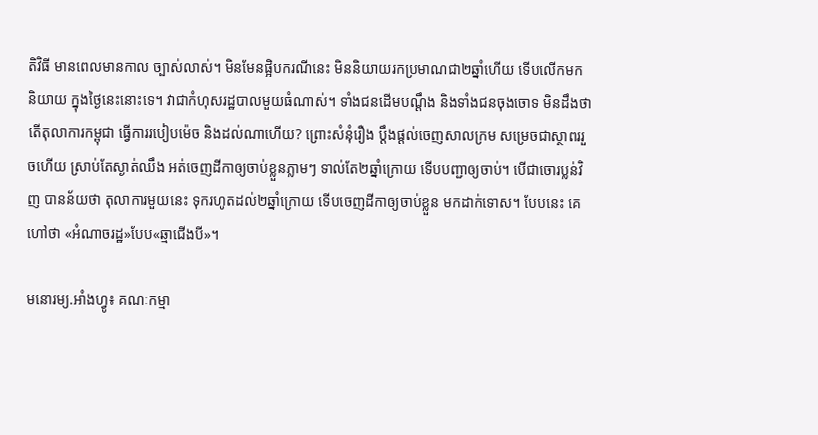តិវិធី មានពេលមានកាល ច្បាស់លាស់។ មិនមែនផ្អិបករណីនេះ មិននិយាយរកប្រមាណជា២ឆ្នាំហើយ ទើបលើកមកនិយាយ ក្នុងថ្ងៃនេះនោះទេ។ វាជាកំហុសរដ្ឋបាលមួយធំណាស់។ ទាំងជនដើមបណ្ដឹង និងទាំងជនចុងចោទ មិនដឹងថា តើតុលាការកម្ពុជា ធ្វើការរបៀបម៉េច និងដល់ណាហើយ? ព្រោះសំនុំរឿង ប្ដឹងផ្ដល់ចេញសាលក្រម សម្រេចជាស្ថាពររួចហើយ ស្រាប់តែស្ងាត់ឈឹង អត់ចេញដីកាឲ្យចាប់ខ្លួនភ្លាមៗ ទាល់តែ២ឆ្នាំក្រោយ ទើបបញ្ជាឲ្យចាប់។ បើជាចោរប្លន់វិញ បានន័យថា តុលាការមួយនេះ ទុករហូតដល់២ឆ្នាំក្រោយ ទើបចេញដីកាឲ្យចាប់ខ្លួន មកដាក់ទោស។ បែបនេះ គេហៅថា «អំណាចរដ្ឋ»បែប«ឆ្មាជើងបី»។

មនោរម្យ.អាំងហ្វូ៖ គណៈកម្មា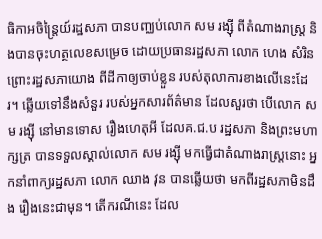ធិកាអចិន្ត្រៃយ៍រដ្ឋសភា បានបញ្ឈប់លោក សម រង្ស៊ី ពីតំណាងរាស្ត្រ និងបានចុះហត្ថលេខសម្រេច ដោយប្រធានរដ្ឋសភា លោក ហេង សំរិន ព្រោះរដ្ឋសភាយោង ពីដីកាឲ្យចាប់ខ្លួន របស់តុលាការខាងលើនេះដែរ។ ឆ្លើយទៅនឹងសំនួរ របស់អ្នកសារព័ត៌មាន ដែលសួរថា បើលោក សម រង្ស៊ី នៅមានទោស រឿងហេតុអី ដែលគ.ជ.ប រដ្ឋសភា និងព្រះមហាក្សត្រ បានទទួលស្គាល់លោក សម រង្ស៊ី មកធ្វើជាតំណាងរាស្ត្រនោះ អ្នកនាំពាក្យរដ្ឋសភា លោក ឈាង វុន បានឆ្លើយថា មកពីរដ្ឋសភាមិនដឹង រឿងនេះជាមុន។ តើករណីនេះ ដែល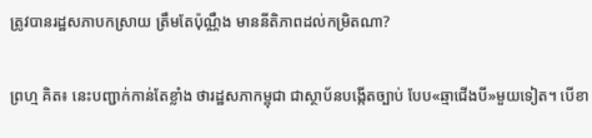ត្រូវបានរដ្ឋសភាបកស្រាយ ត្រឹមតែប៉ុណ្ណឹង មាននីតិភាពដល់កម្រិតណា?

ព្រហ្ម គិត៖ នេះបញ្ជាក់កាន់តែខ្លាំង ថារដ្ឋសភាកម្ពុជា ជាស្ថាប័នបង្កើតច្បាប់ បែប«ឆ្មាជើងបី»មួយទៀត។ បើខា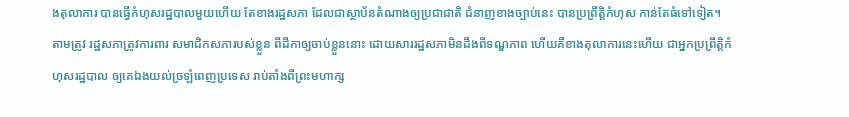ងតុលាការ បានធ្វើកំហុសរដ្ឋបាលមួយហើយ តែខាងរដ្ឋសភា ដែលជាស្ថាប័នតំណាងឲ្យប្រជាជាតិ ជំនាញខាងច្បាប់នេះ បានប្រព្រឹត្តិកំហុស កាន់តែធំទៅទៀត។ តាមត្រូវ រដ្ឋសភាត្រូវការពារ សមាជិកសភារបស់ខ្លួន ពីដីកាឲ្យចាប់ខ្លួននោះ ដោយសាររដ្ឋសភាមិនដឹងពីទណ្ឌភាព ហើយគឺខាងតុលាការនេះហើយ ជាអ្នកប្រព្រឹត្តិកំហុសរដ្ឋបាល ឲ្យគេឯងយល់ច្រឡំពេញប្រទេស រាប់តាំងពីព្រះមហាក្ស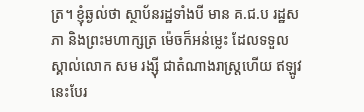ត្រ។ ខ្ញុំឆ្ងល់ថា ស្ថាប័នរដ្ឋទាំងបី មាន គ.ជ.ប រដ្ឋសភា និងព្រះមហាក្សត្រ ម៉េចក៏អន់ម្លេះ ដែលទទួលស្គាល់លោក សម រង្ស៊ី ជាតំណាងរាស្ត្រហើយ ឥឡូវនេះបែរ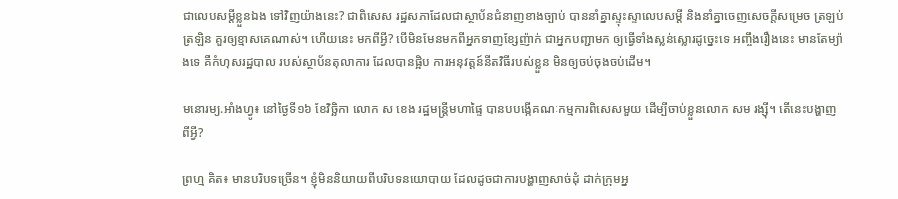ជាលេបសម្ដីខ្លួនឯង ទៅវិញយ៉ាងនេះ? ជាពិសេស រដ្ឋសភាដែលជាស្ថាប័នជំនាញខាងច្បាប់ បាននាំគ្នាស្ទុះស្ទាលេបសម្ដី និងនាំគ្នាចេញសេចក្ដីសម្រេច ត្រឡប់ត្រឡិន គួរឲ្យខ្មាសគេណាស់។ ហើយនេះ មកពីអ្វី? បើមិនមែនមកពីអ្នកទាញខ្សែញ៉ាក់ ជាអ្នកបញ្ជាមក ឲ្យធ្វើទាំងស្លន់ស្លោរដូច្នេះទេ អញ្ចឹងរឿងនេះ មានតែម្យ៉ាងទេ គឺកំហុសរដ្ឋបាល របស់ស្ថាប័នតុលាការ ដែលបានផ្អិប ការអនុវត្តន៍នីតវិធីរបស់ខ្លួន មិនឲ្យចប់ចុងចប់ដើម។

មនោរម្យ.អាំងហ្វូ៖ នៅថ្ងៃទី១៦ ខែវិច្ឆិកា លោក ស ខេង រដ្ឋមន្ត្រីមហាផ្ទៃ បានបបង្កើគណៈកម្មការពិសេសមួយ ដើម្បីចាប់ខ្លួនលោក សម រង្ស៊ី។ តើនេះបង្ហាញពីអ្វី?

ព្រហ្ម គិត៖ មានបរិបទច្រើន។ ខ្ញុំមិននិយាយពីបរិបទនយោបាយ ដែលដូចជាការបង្ហាញសាច់ដុំ ដាក់ក្រុមអ្ន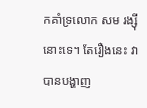កគាំទ្រលោក សម រង្ស៊ី នោះទេ។ តែរឿងនេះ វាបានបង្ហាញ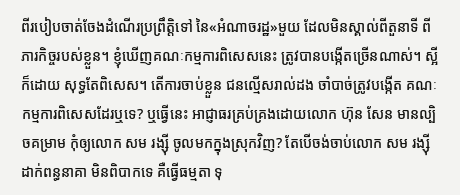ពីរបៀបចាត់ចែងដំណើរប្រព្រឹត្តិទៅ នៃ«អំណាចរដ្ឋ»មួយ ដែលមិនស្គាល់ពីតួនាទី ពីភារកិច្ចរបស់ខ្លួន។ ខ្ញុំឃើញគណៈកម្មការពិសេសនេះ ត្រូវបានបង្កើតច្រើនណាស់។ ស្អីក៏ដោយ សុទ្ធតែពិសេស។ តើការចាប់ខ្លួន ជនល្មើសរាល់ដង ចាំបាច់ត្រូវបង្កើត គណៈកម្មការពិសេសដែរឬទេ? ឬធ្វើនេះ អាជ្ញាធរគ្រប់គ្រងដោយលោក ហ៊ុន សែន មានល្បិចគម្រាម កុំឲ្យលោក សម រង្ស៊ី ចូលមកក្នុងស្រុកវិញ? តែបើចង់ចាប់លោក សម រង្ស៊ី ដាក់ពន្ធនាគា មិនពិបាកទេ គឺធ្វើធម្មតា ទុ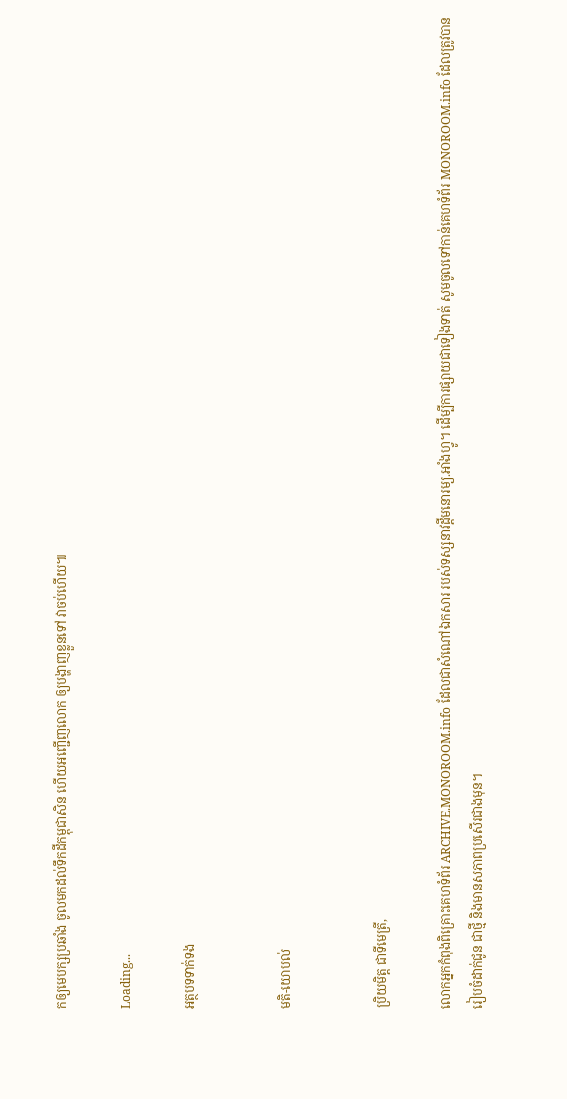កឲ្យមេបក្សប្រឆាំង ចូលមកដល់ទឹកដីកម្ពុជាសិន ហើយអញ្ជើញលោក ឲ្យបង្ហាញខ្លួនទៅ វាចប់ហើយ៕

Loading...

អត្ថបទទាក់ទង


មតិ-យោបល់


ប្រិយមិត្ត ជាទីមេត្រី,

លោកអ្នកកំពុងពិគ្រោះគេហទំព័រ ARCHIVE.MONOROOM.info ដែលជាសំណៅឯកសារ របស់ទស្សនាវដ្ដីមនោរម្យ.អាំងហ្វូ។ ដើម្បីការផ្សាយជាទៀងទាត់ សូមចូលទៅកាន់គេហទំព័រ MONOROOM.info ដែលត្រូវបានរៀបចំដាក់ជូន ជាថ្មី និងមានសភាពប្រសើរជាងមុន។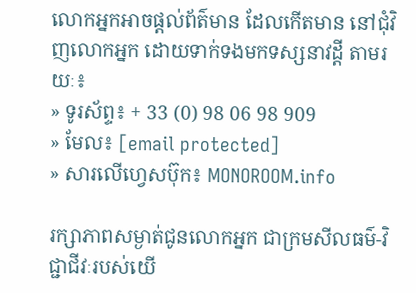លោកអ្នកអាចផ្ដល់ព័ត៌មាន ដែលកើតមាន នៅជុំវិញលោកអ្នក ដោយទាក់ទងមកទស្សនាវដ្ដី តាមរយៈ៖
» ទូរស័ព្ទ៖ + 33 (0) 98 06 98 909
» មែល៖ [email protected]
» សារលើហ្វេសប៊ុក៖ MONOROOM.info

រក្សាភាពសម្ងាត់ជូនលោកអ្នក ជាក្រមសីលធម៌-វិជ្ជាជីវៈរបស់យើ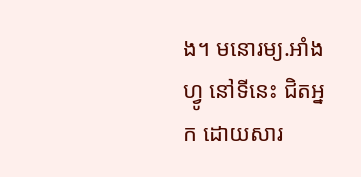ង។ មនោរម្យ.អាំងហ្វូ នៅទីនេះ ជិតអ្នក ដោយសារ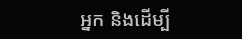អ្នក និងដើម្បី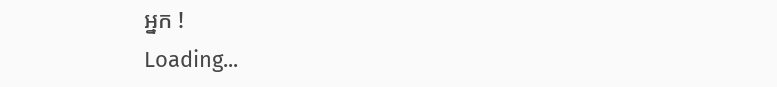អ្នក !
Loading...